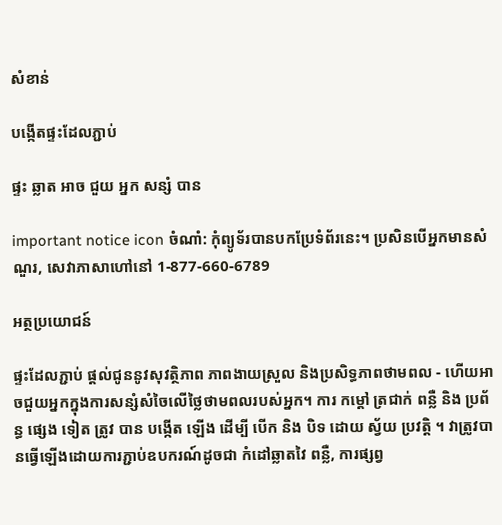សំខាន់

បង្កើតផ្ទះដែលភ្ជាប់

ផ្ទះ ឆ្លាត អាច ជួយ អ្នក សន្សំ បាន

important notice icon ចំណាំ: កុំព្យូទ័របានបកប្រែទំព័រនេះ។ ប្រសិនបើអ្នកមានសំណួរ, សេវាភាសាហៅនៅ 1-877-660-6789

អត្ថប្រយោជន៍

ផ្ទះដែលភ្ជាប់ ផ្តល់ជូននូវសុវត្ថិភាព ភាពងាយស្រួល និងប្រសិទ្ធភាពថាមពល - ហើយអាចជួយអ្នកក្នុងការសន្សំសំចៃលើថ្លៃថាមពលរបស់អ្នក។ ការ កម្តៅ ត្រជាក់ ពន្លឺ និង ប្រព័ន្ធ ផ្សេង ទៀត ត្រូវ បាន បង្កើត ឡើង ដើម្បី បើក និង បិទ ដោយ ស្វ័យ ប្រវត្តិ ។ វាត្រូវបានធ្វើឡើងដោយការភ្ជាប់ឧបករណ៍ដូចជា កំដៅឆ្លាតវៃ ពន្លឺ, ការផ្សព្វ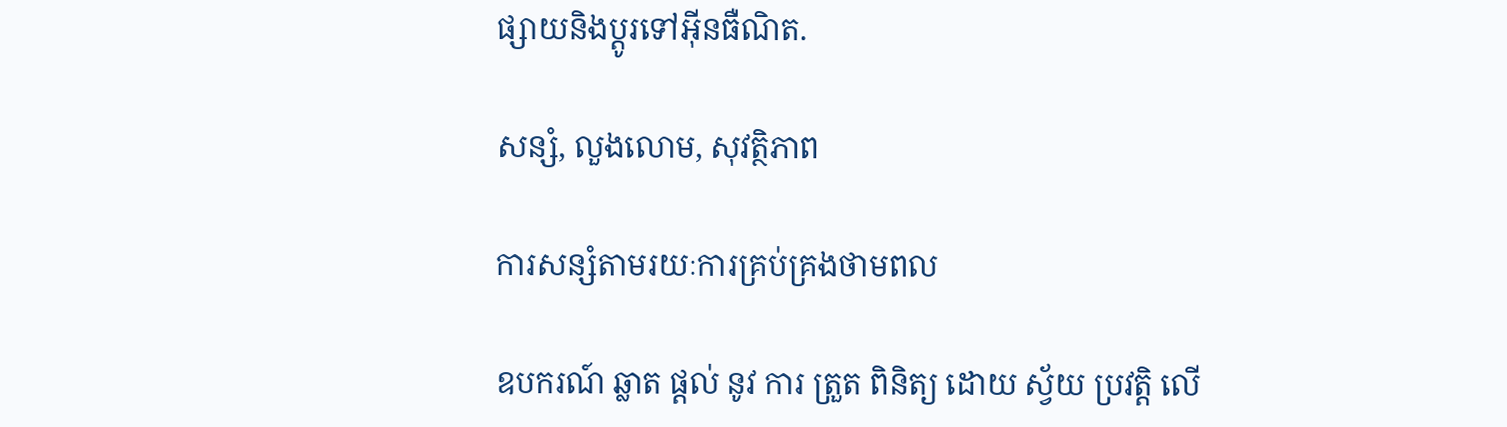ផ្សាយនិងប្តូរទៅអ៊ីនធឺណិត.

សន្សំ, លួងលោម, សុវត្ថិភាព

ការសន្សំតាមរយៈការគ្រប់គ្រងថាមពល

ឧបករណ៍ ឆ្លាត ផ្តល់ នូវ ការ ត្រួត ពិនិត្យ ដោយ ស្វ័យ ប្រវត្តិ លើ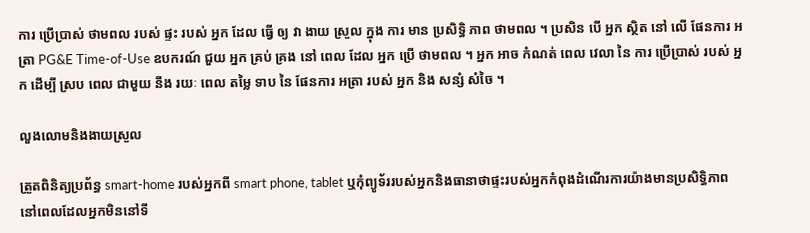ការ ប្រើប្រាស់ ថាមពល របស់ ផ្ទះ របស់ អ្នក ដែល ធ្វើ ឲ្យ វា ងាយ ស្រួល ក្នុង ការ មាន ប្រសិទ្ធិ ភាព ថាមពល ។ ប្រសិន បើ អ្នក ស្ថិត នៅ លើ ផែនការ អត្រា PG&E Time-of-Use ឧបករណ៍ ជួយ អ្នក គ្រប់ គ្រង នៅ ពេល ដែល អ្នក ប្រើ ថាមពល ។ អ្នក អាច កំណត់ ពេល វេលា នៃ ការ ប្រើប្រាស់ របស់ អ្នក ដើម្បី ស្រប ពេល ជាមួយ នឹង រយៈ ពេល តម្លៃ ទាប នៃ ផែនការ អត្រា របស់ អ្នក និង សន្សំ សំចៃ ។

លួងលោមនិងងាយស្រួល

ត្រួតពិនិត្យប្រព័ន្ធ smart-home របស់អ្នកពី smart phone, tablet ឬកុំព្យូទ័ររបស់អ្នកនិងធានាថាផ្ទះរបស់អ្នកកំពុងដំណើរការយ៉ាងមានប្រសិទ្ធិភាពនៅពេលដែលអ្នកមិននៅទី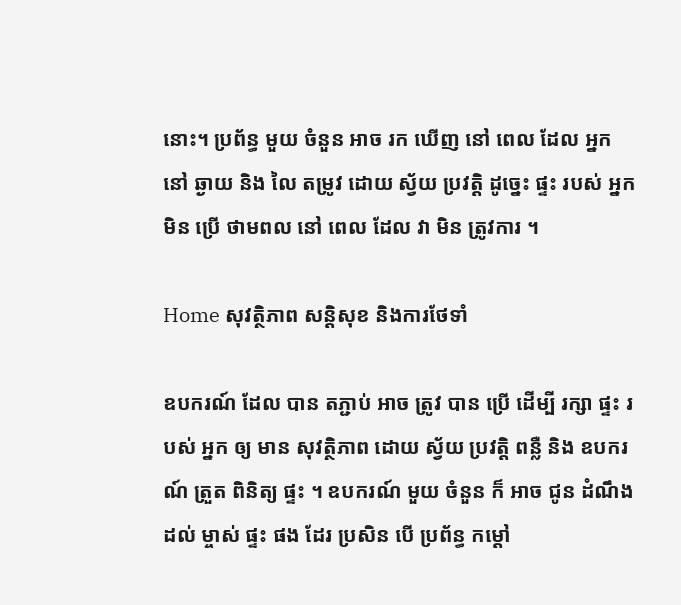នោះ។ ប្រព័ន្ធ មួយ ចំនួន អាច រក ឃើញ នៅ ពេល ដែល អ្នក នៅ ឆ្ងាយ និង លៃ តម្រូវ ដោយ ស្វ័យ ប្រវត្តិ ដូច្នេះ ផ្ទះ របស់ អ្នក មិន ប្រើ ថាមពល នៅ ពេល ដែល វា មិន ត្រូវការ ។

Home សុវត្ថិភាព សន្តិសុខ និងការថែទាំ

ឧបករណ៍ ដែល បាន តភ្ជាប់ អាច ត្រូវ បាន ប្រើ ដើម្បី រក្សា ផ្ទះ របស់ អ្នក ឲ្យ មាន សុវត្ថិភាព ដោយ ស្វ័យ ប្រវត្តិ ពន្លឺ និង ឧបករណ៍ ត្រួត ពិនិត្យ ផ្ទះ ។ ឧបករណ៍ មួយ ចំនួន ក៏ អាច ជូន ដំណឹង ដល់ ម្ចាស់ ផ្ទះ ផង ដែរ ប្រសិន បើ ប្រព័ន្ធ កម្តៅ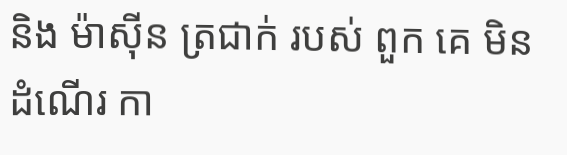និង ម៉ាស៊ីន ត្រជាក់ របស់ ពួក គេ មិន ដំណើរ កា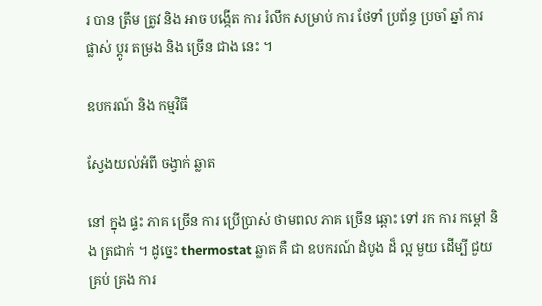រ បាន ត្រឹម ត្រូវ និង អាច បង្កើត ការ រំលឹក សម្រាប់ ការ ថែទាំ ប្រព័ន្ធ ប្រចាំ ឆ្នាំ ការ ផ្លាស់ ប្តូរ តម្រង និង ច្រើន ជាង នេះ ។

ឧបករណ៍ និង កម្មវិធី

ស្វែងយល់អំពី ចង្វាក់ ឆ្លាត

នៅ ក្នុង ផ្ទះ ភាគ ច្រើន ការ ប្រើប្រាស់ ថាមពល ភាគ ច្រើន ឆ្ពោះ ទៅ រក ការ កម្តៅ និង ត្រជាក់ ។ ដូច្នេះ thermostat ឆ្លាត គឺ ជា ឧបករណ៍ ដំបូង ដ៏ ល្អ មួយ ដើម្បី ជួយ គ្រប់ គ្រង ការ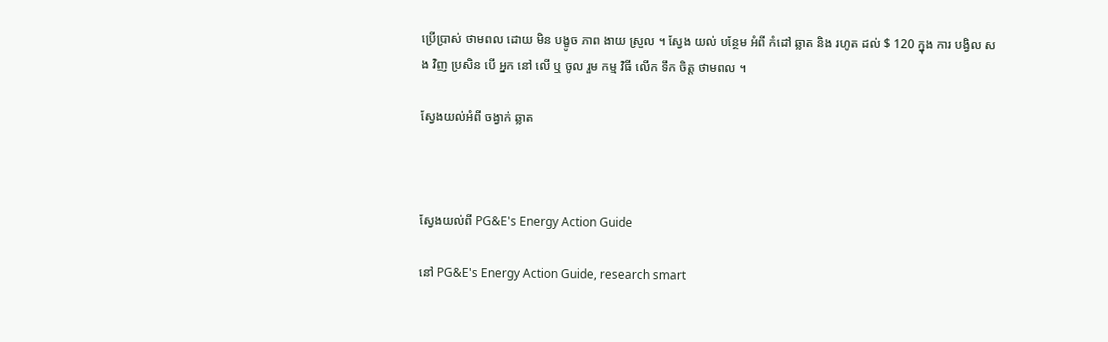ប្រើប្រាស់ ថាមពល ដោយ មិន បង្ខូច ភាព ងាយ ស្រួល ។ ស្វែង យល់ បន្ថែម អំពី កំដៅ ឆ្លាត និង រហូត ដល់ $ 120 ក្នុង ការ បង្វិល សង វិញ ប្រសិន បើ អ្នក នៅ លើ ឬ ចូល រួម កម្ម វិធី លើក ទឹក ចិត្ត ថាមពល ។

ស្វែងយល់អំពី ចង្វាក់ ឆ្លាត



ស្វែងយល់ពី PG&E's Energy Action Guide

នៅ PG&E's Energy Action Guide, research smart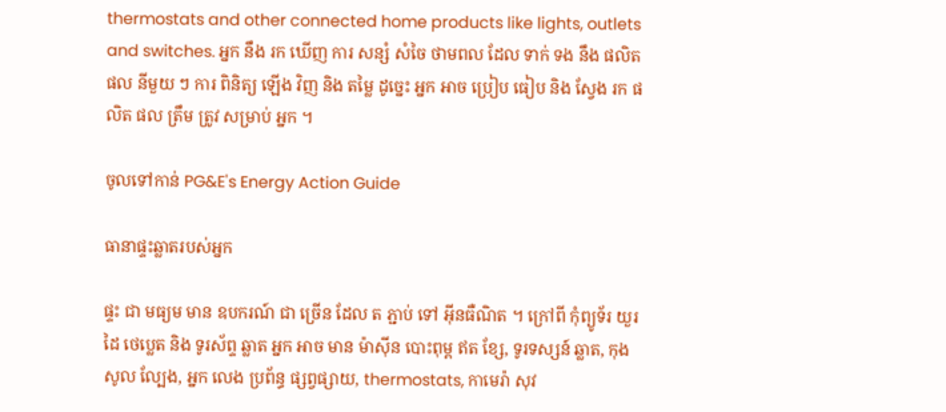thermostats and other connected home products like lights, outlets and switches. អ្នក នឹង រក ឃើញ ការ សន្សំ សំចៃ ថាមពល ដែល ទាក់ ទង នឹង ផលិត ផល នីមួយ ៗ ការ ពិនិត្យ ឡើង វិញ និង តម្លៃ ដូច្នេះ អ្នក អាច ប្រៀប ធៀប និង ស្វែង រក ផលិត ផល ត្រឹម ត្រូវ សម្រាប់ អ្នក ។

ចូលទៅកាន់ PG&E's Energy Action Guide

ធានាផ្ទះឆ្លាតរបស់អ្នក

ផ្ទះ ជា មធ្យម មាន ឧបករណ៍ ជា ច្រើន ដែល ត ភ្ជាប់ ទៅ អ៊ីនធឺណិត ។ ក្រៅពី កុំព្យូទ័រ យួរដៃ ថេប្លេត និង ទូរស័ព្ទ ឆ្លាត អ្នក អាច មាន ម៉ាស៊ីន បោះពុម្ព ឥត ខ្សែ, ទូរទស្សន៍ ឆ្លាត, កុងសូល ល្បែង, អ្នក លេង ប្រព័ន្ធ ផ្សព្វផ្សាយ, thermostats, កាមេរ៉ា សុវ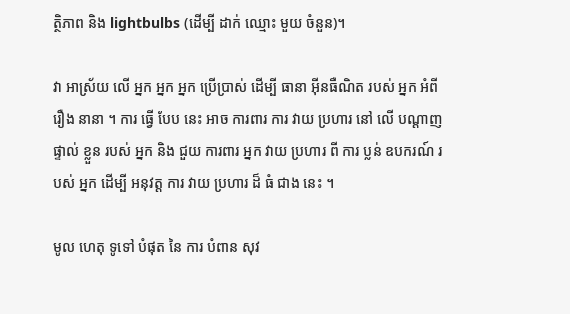ត្ថិភាព និង lightbulbs (ដើម្បី ដាក់ ឈ្មោះ មួយ ចំនួន)។

វា អាស្រ័យ លើ អ្នក អ្នក អ្នក ប្រើប្រាស់ ដើម្បី ធានា អ៊ីនធឺណិត របស់ អ្នក អំពី រឿង នានា ។ ការ ធ្វើ បែប នេះ អាច ការពារ ការ វាយ ប្រហារ នៅ លើ បណ្តាញ ផ្ទាល់ ខ្លួន របស់ អ្នក និង ជួយ ការពារ អ្នក វាយ ប្រហារ ពី ការ ប្លន់ ឧបករណ៍ របស់ អ្នក ដើម្បី អនុវត្ត ការ វាយ ប្រហារ ដ៏ ធំ ជាង នេះ ។

មូល ហេតុ ទូទៅ បំផុត នៃ ការ បំពាន សុវ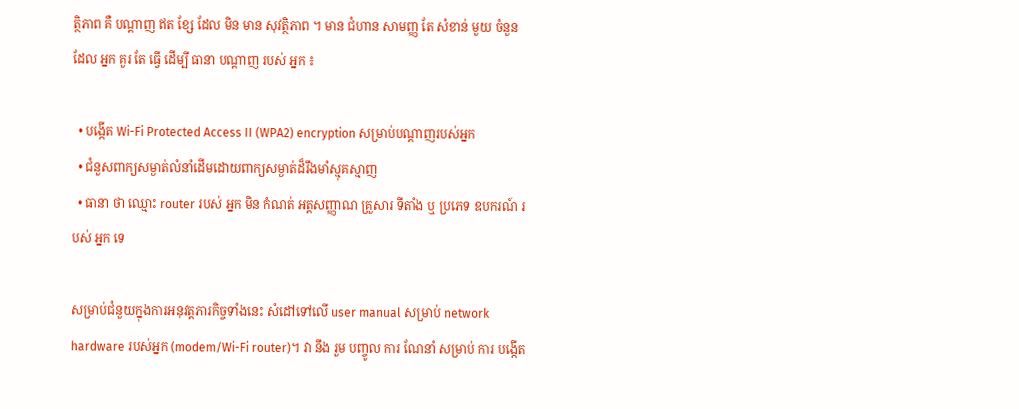ត្ថិភាព គឺ បណ្តាញ ឥត ខ្សែ ដែល មិន មាន សុវត្ថិភាព ។ មាន ជំហាន សាមញ្ញ តែ សំខាន់ មួយ ចំនួន ដែល អ្នក គួរ តែ ធ្វើ ដើម្បី ធានា បណ្ដាញ របស់ អ្នក ៖

  • បង្កើត Wi-Fi Protected Access II (WPA2) encryption សម្រាប់បណ្តាញរបស់អ្នក
  • ជំនួសពាក្យសម្ងាត់លំនាំដើមដោយពាក្យសម្ងាត់ដ៏រឹងមាំស្មុគស្មាញ
  • ធានា ថា ឈ្មោះ router របស់ អ្នក មិន កំណត់ អត្តសញ្ញាណ គ្រួសារ ទីតាំង ឬ ប្រភេទ ឧបករណ៍ របស់ អ្នក ទេ

សម្រាប់ជំនួយក្នុងការអនុវត្តភារកិច្ចទាំងនេះ សំដៅទៅលើ user manual សម្រាប់ network hardware របស់អ្នក (modem/Wi-Fi router)។ វា នឹង រួម បញ្ចូល ការ ណែនាំ សម្រាប់ ការ បង្កើត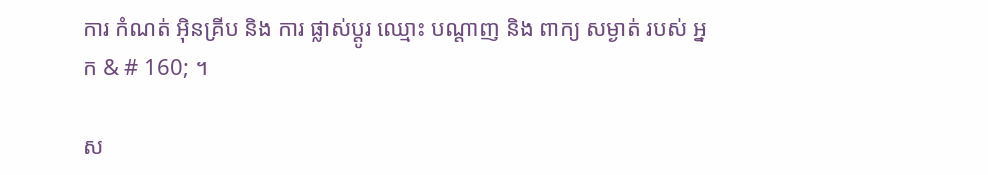ការ កំណត់ អ៊ិនគ្រីប និង ការ ផ្លាស់ប្ដូរ ឈ្មោះ បណ្ដាញ និង ពាក្យ សម្ងាត់ របស់ អ្នក & # 160; ។

ស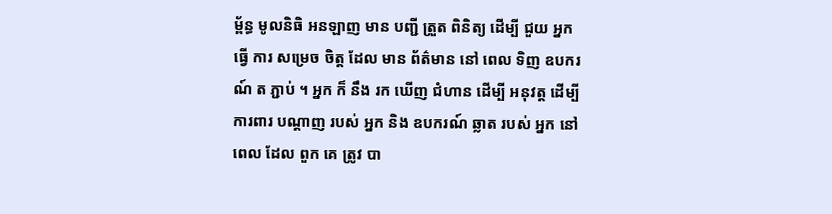ម្ព័ន្ធ មូលនិធិ អនឡាញ មាន បញ្ជី ត្រួត ពិនិត្យ ដើម្បី ជួយ អ្នក ធ្វើ ការ សម្រេច ចិត្ត ដែល មាន ព័ត៌មាន នៅ ពេល ទិញ ឧបករណ៍ ត ភ្ជាប់ ។ អ្នក ក៏ នឹង រក ឃើញ ជំហាន ដើម្បី អនុវត្ត ដើម្បី ការពារ បណ្តាញ របស់ អ្នក និង ឧបករណ៍ ឆ្លាត របស់ អ្នក នៅ ពេល ដែល ពួក គេ ត្រូវ បា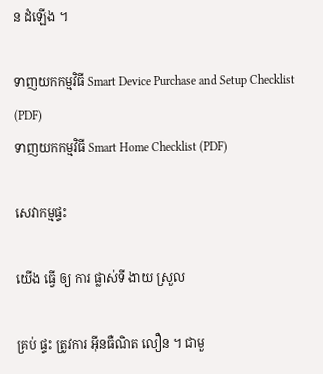ន ដំឡើង ។

ទាញយកកម្មវិធី Smart Device Purchase and Setup Checklist (PDF)
ទាញយកកម្មវិធី Smart Home Checklist (PDF)

សេវាកម្មផ្ទះ

យើង ធ្វើ ឲ្យ ការ ផ្លាស់ទី ងាយ ស្រួល

គ្រប់ ផ្ទះ ត្រូវការ អ៊ីនធឺណិត លឿន ។ ជាមួ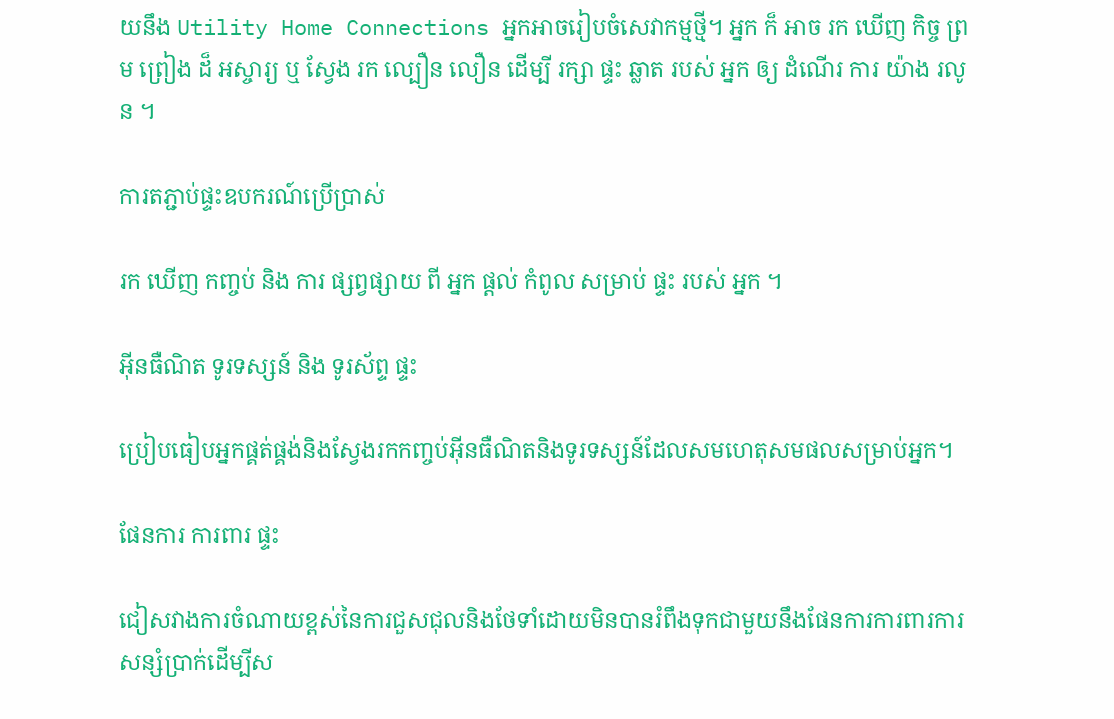យនឹង Utility Home Connections អ្នកអាចរៀបចំសេវាកម្មថ្មី។ អ្នក ក៏ អាច រក ឃើញ កិច្ច ព្រម ព្រៀង ដ៏ អស្ចារ្យ ឬ ស្វែង រក ល្បឿន លឿន ដើម្បី រក្សា ផ្ទះ ឆ្លាត របស់ អ្នក ឲ្យ ដំណើរ ការ យ៉ាង រលូន ។

ការតភ្ជាប់ផ្ទះឧបករណ៍ប្រើប្រាស់

រក ឃើញ កញ្ចប់ និង ការ ផ្សព្វផ្សាយ ពី អ្នក ផ្ដល់ កំពូល សម្រាប់ ផ្ទះ របស់ អ្នក ។

អ៊ីនធឺណិត ទូរទស្សន៍ និង ទូរស័ព្ទ ផ្ទះ

ប្រៀបធៀបអ្នកផ្គត់ផ្គង់និងស្វែងរកកញ្ចប់អ៊ីនធឺណិតនិងទូរទស្សន៍ដែលសមហេតុសមផលសម្រាប់អ្នក។

ផែនការ ការពារ ផ្ទះ

ជៀសវាងការចំណាយខ្ពស់នៃការជួសជុលនិងថែទាំដោយមិនបានរំពឹងទុកជាមួយនឹងផែនការការពារការសន្សំប្រាក់ដើម្បីស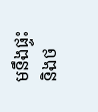មនឹងផ្ទះនិងថ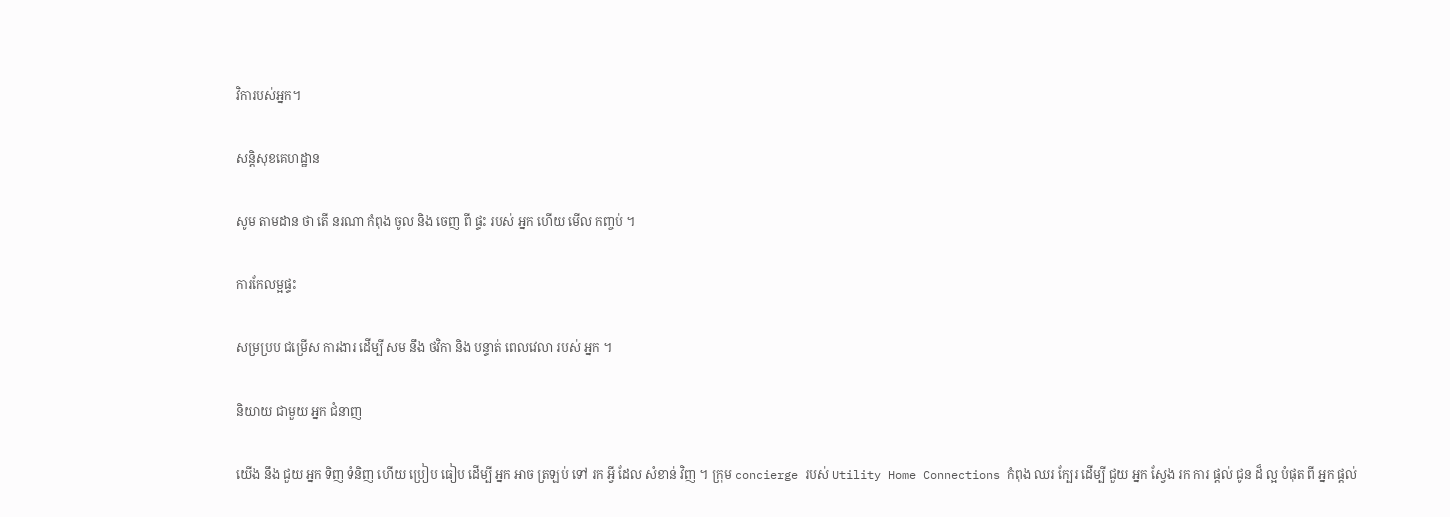វិការបស់អ្នក។

សន្តិសុខគេហដ្ឋាន

សូម តាមដាន ថា តើ នរណា កំពុង ចូល និង ចេញ ពី ផ្ទះ របស់ អ្នក ហើយ មើល កញ្ចប់ ។

ការកែលម្អផ្ទះ

សម្រប្រប ជម្រើស ការងារ ដើម្បី សម នឹង ថវិកា និង បន្ទាត់ ពេលវេលា របស់ អ្នក ។

និយាយ ជាមួយ អ្នក ជំនាញ

យើង នឹង ជួយ អ្នក ទិញ ទំនិញ ហើយ ប្រៀប ធៀប ដើម្បី អ្នក អាច ត្រឡប់ ទៅ រក អ្វី ដែល សំខាន់ វិញ ។ ក្រុម concierge របស់ Utility Home Connections កំពុង ឈរ ក្បែរ ដើម្បី ជួយ អ្នក ស្វែង រក ការ ផ្តល់ ជូន ដ៏ ល្អ បំផុត ពី អ្នក ផ្តល់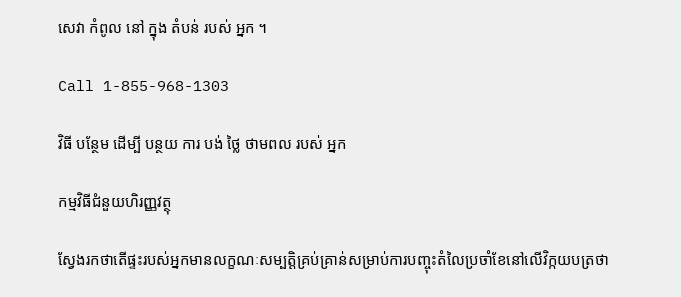សេវា កំពូល នៅ ក្នុង តំបន់ របស់ អ្នក ។

Call 1-855-968-1303

វិធី បន្ថែម ដើម្បី បន្ថយ ការ បង់ ថ្លៃ ថាមពល របស់ អ្នក

កម្មវិធីជំនួយហិរញ្ញវត្ថុ

ស្វែងរកថាតើផ្ទះរបស់អ្នកមានលក្ខណៈសម្បត្តិគ្រប់គ្រាន់សម្រាប់ការបញ្ចុះតំលៃប្រចាំខែនៅលើវិក្កយបត្រថា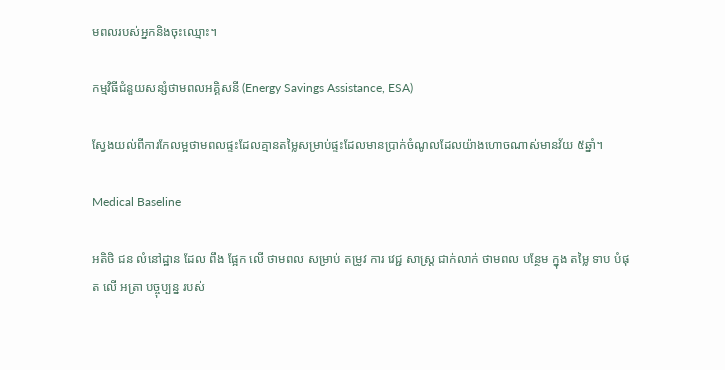មពលរបស់អ្នកនិងចុះឈ្មោះ។

កម្មវិធីជំនួយសន្សំថាមពលអគ្គិសនី (Energy Savings Assistance, ESA)

ស្វែងយល់ពីការកែលម្អថាមពលផ្ទះដែលគ្មានតម្លៃសម្រាប់ផ្ទះដែលមានប្រាក់ចំណូលដែលយ៉ាងហោចណាស់មានវ័យ ៥ឆ្នាំ។

Medical Baseline

អតិថិ ជន លំនៅដ្ឋាន ដែល ពឹង ផ្អែក លើ ថាមពល សម្រាប់ តម្រូវ ការ វេជ្ជ សាស្ត្រ ជាក់លាក់ ថាមពល បន្ថែម ក្នុង តម្លៃ ទាប បំផុត លើ អត្រា បច្ចុប្បន្ន របស់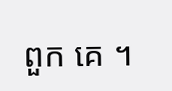ពួក គេ ។